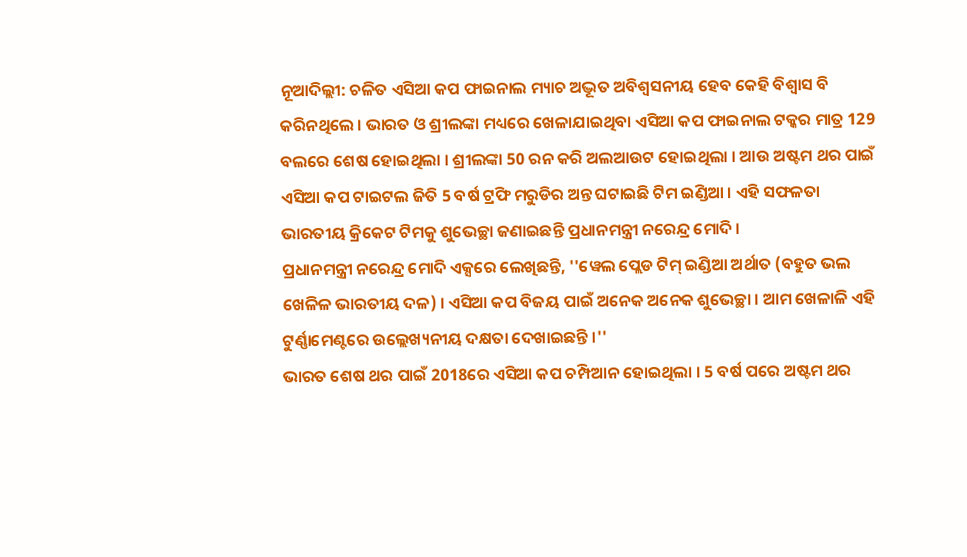ନୂଆଦିଲ୍ଲୀ: ଚଳିତ ଏସିଆ କପ ଫାଇନାଲ ମ୍ୟାଚ ଅଦ୍ଭୂତ ଅବିଶ୍ବସନୀୟ ହେବ କେହି ବିଶ୍ବାସ ବି କରିନଥିଲେ । ଭାରତ ଓ ଶ୍ରୀଲଙ୍କା ମଧ୍ୟରେ ଖେଳାଯାଇଥିବା ଏସିଆ କପ ଫାଇନାଲ ଟକ୍କର ମାତ୍ର 129 ବଲରେ ଶେଷ ହୋଇଥିଲା । ଶ୍ରୀଲଙ୍କା 50 ରନ କରି ଅଲଆଉଟ ହୋଇଥିଲା । ଆଉ ଅଷ୍ଟମ ଥର ପାଇଁ ଏସିଆ କପ ଟାଇଟଲ ଜିତି 5 ବର୍ଷ ଟ୍ରଫି ମରୁଡିର ଅନ୍ତ ଘଟାଇଛି ଟିମ ଇଣ୍ଡିଆ । ଏହି ସଫଳତା ଭାରତୀୟ କ୍ରିକେଟ ଟିମକୁ ଶୁଭେଚ୍ଛା ଜଣାଇଛନ୍ତି ପ୍ରଧାନମନ୍ତ୍ରୀ ନରେନ୍ଦ୍ର ମୋଦି ।
ପ୍ରଧାନମନ୍ତ୍ରୀ ନରେନ୍ଦ୍ର ମୋଦି ଏକ୍ସରେ ଲେଖିଛନ୍ତି, ''ୱେଲ ପ୍ଲେଡ ଟିମ୍ ଇଣ୍ଡିଆ ଅର୍ଥାତ (ବହୁତ ଭଲ ଖେଳିଳ ଭାରତୀୟ ଦଳ) । ଏସିଆ କପ ବିଜୟ ପାଇଁ ଅନେକ ଅନେକ ଶୁଭେଚ୍ଛା । ଆମ ଖେଳାଳି ଏହି ଟୁର୍ଣ୍ଣାମେଣ୍ଟରେ ଉଲ୍ଲେଖ୍ୟନୀୟ ଦକ୍ଷତା ଦେଖାଇଛନ୍ତି ।''
ଭାରତ ଶେଷ ଥର ପାଇଁ 2018ରେ ଏସିଆ କପ ଚମ୍ପିଆନ ହୋଇଥିଲା । 5 ବର୍ଷ ପରେ ଅଷ୍ଟମ ଥର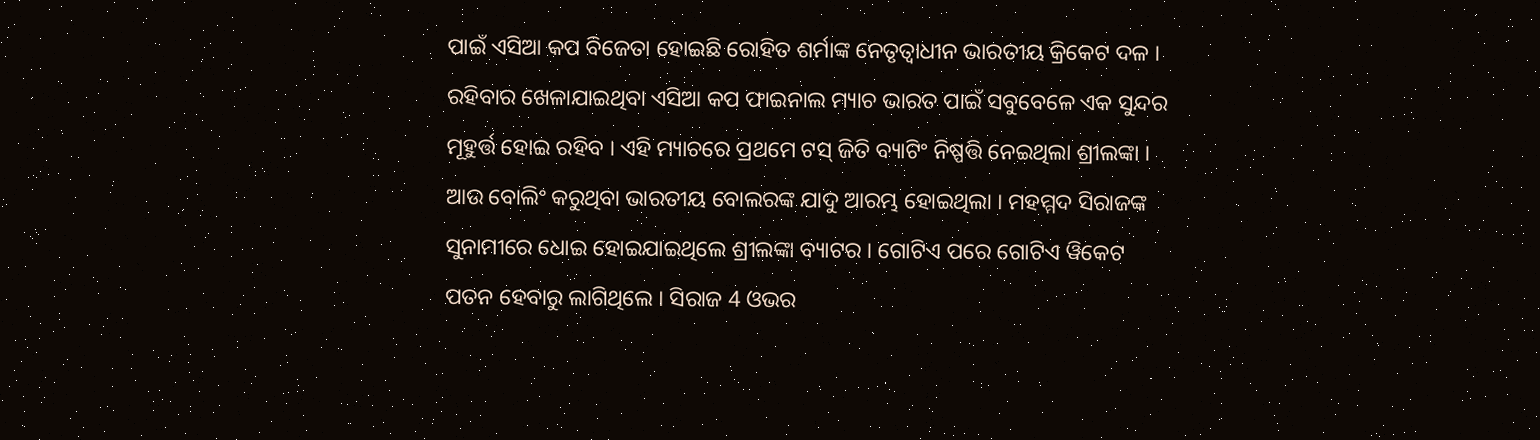ପାଇଁ ଏସିଆ କପ ବିଜେତା ହୋଇଛି ରୋହିତ ଶର୍ମାଙ୍କ ନେତୃତ୍ବାଧୀନ ଭାରତୀୟ କ୍ରିକେଟ ଦଳ । ରହିବାର ଖେଳାଯାଇଥିବା ଏସିଆ କପ ଫାଇନାଲ ମ୍ୟାଚ ଭାରତ ପାଇଁ ସବୁବେଳେ ଏକ ସୁନ୍ଦର ମୂହୁର୍ତ୍ତ ହୋଇ ରହିବ । ଏହି ମ୍ୟାଚରେ ପ୍ରଥମେ ଟସ୍ ଜିତି ବ୍ୟାଟିଂ ନିଷ୍ପତ୍ତି ନେଇଥିଲା ଶ୍ରୀଲଙ୍କା । ଆଉ ବୋଲିଂ କରୁଥିବା ଭାରତୀୟ ବୋଲରଙ୍କ ଯାଦୁ ଆରମ୍ଭ ହୋଇଥିଲା । ମହମ୍ମଦ ସିରାଜଙ୍କ ସୁନାମୀରେ ଧୋଇ ହୋଇଯାଇଥିଲେ ଶ୍ରୀଲଙ୍କା ବ୍ୟାଟର । ଗୋଟିଏ ପରେ ଗୋଟିଏ ୱିକେଟ ପତନ ହେବାରୁ ଲାଗିଥିଲେ । ସିରାଜ 4 ଓଭର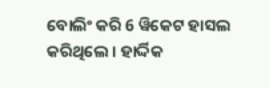ବୋଲିଂ କରି 6 ୱିକେଟ ହାସଲ କରିଥିଲେ । ହାର୍ଦ୍ଦିକ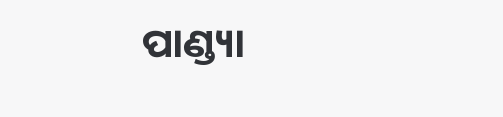ପାଣ୍ଡ୍ୟା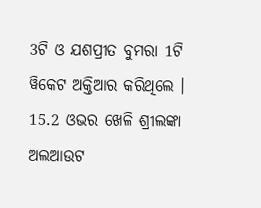3ଟି ଓ ଯଶପ୍ରୀତ ବୁମରା 1ଟି ୱିକେଟ ଅକ୍ତିଆର କରିଥିଲେ । 15.2 ଓଭର ଖେଳି ଶ୍ରୀଲଙ୍କା ଅଲଆଉଟ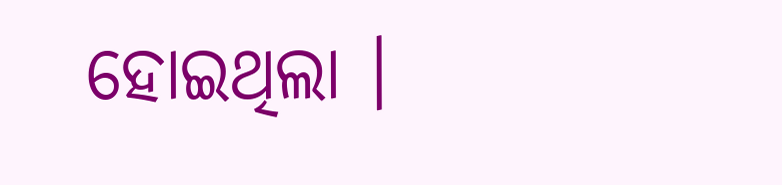ହୋଇଥିଲା ।